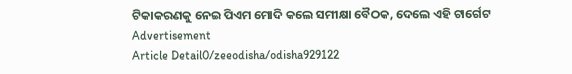ଟିକାକରଣକୁ ନେଇ ପିଏମ ମୋଦି କଲେ ସମୀକ୍ଷା ବୈଠକ, ଦେଲେ ଏହି ଟାର୍ଗେଟ
Advertisement
Article Detail0/zeeodisha/odisha929122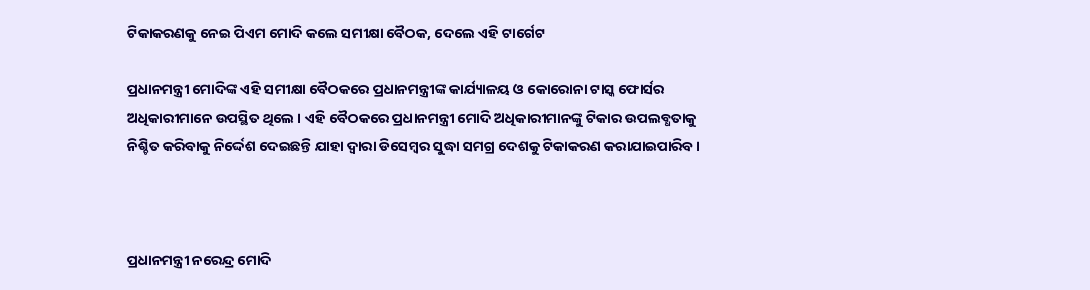ଟିକାକରଣକୁ ନେଇ ପିଏମ ମୋଦି କଲେ ସମୀକ୍ଷା ବୈଠକ, ଦେଲେ ଏହି ଟାର୍ଗେଟ

ପ୍ରଧାନମନ୍ତ୍ରୀ ମୋଦିଙ୍କ ଏହି ସମୀକ୍ଷା ବୈଠକରେ ପ୍ରଧାନମନ୍ତ୍ରୀଙ୍କ କାର୍ଯ୍ୟାଳୟ ଓ କୋରୋନା ଟାସ୍କ ଫୋର୍ସର ଅଧିକାରୀମାନେ ଉପସ୍ଥିତ ଥିଲେ । ଏହି ବୈଠକରେ ପ୍ରଧାନମନ୍ତ୍ରୀ ମୋଦି ଅଧିକାରୀମାନଙ୍କୁ ଟିକାର ଉପଲବ୍ଧତାକୁ ନିଶ୍ଚିତ କରିବାକୁ ନିର୍ଦ୍ଦେଶ ଦେଇଛନ୍ତି ଯାହା ଦ୍ୱାରା ଡିସେମ୍ବର ସୁଦ୍ଧା ସମଗ୍ର ଦେଶକୁ ଟିକାକରଣ କରାଯାଇପାରିବ ।



ପ୍ରଧାନମନ୍ତ୍ରୀ ନରେନ୍ଦ୍ର ମୋଦି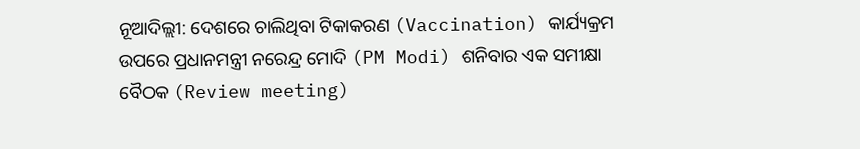ନୂଆଦିଲ୍ଲୀ: ଦେଶରେ ଚାଲିଥିବା ଟିକାକରଣ (Vaccination) କାର୍ଯ୍ୟକ୍ରମ ଉପରେ ପ୍ରଧାନମନ୍ତ୍ରୀ ନରେନ୍ଦ୍ର ମୋଦି (PM Modi) ଶନିବାର ଏକ ସମୀକ୍ଷା ବୈଠକ (Review meeting)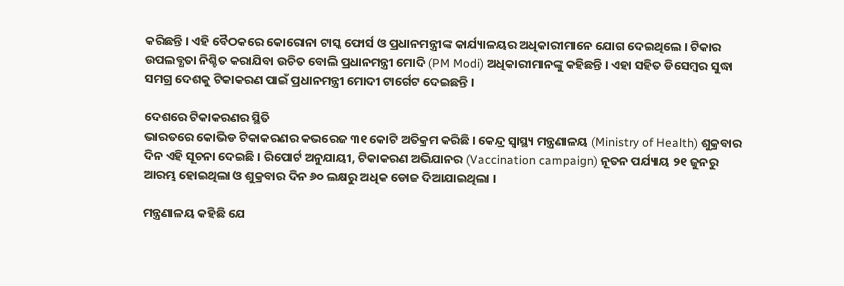କରିଛନ୍ତି । ଏହି ବୈଠକରେ କୋରୋନା ଟାସ୍କ ଫୋର୍ସ ଓ ପ୍ରଧାନମନ୍ତ୍ରୀଙ୍କ କାର୍ଯ୍ୟାଳୟର ଅଧିକାରୀମାନେ ଯୋଗ ଦେଇଥିଲେ । ଟିକାର ଉପଲବ୍ଧତା ନିଶ୍ଚିତ କରାଯିବା ଉଚିତ ବୋଲି ପ୍ରଧାନମନ୍ତ୍ରୀ ମୋଦି (PM Modi) ଅଧିକାରୀମାନଙ୍କୁ କହିଛନ୍ତି । ଏହା ସହିତ ଡିସେମ୍ବର ସୁଦ୍ଧା ସମଗ୍ର ଦେଶକୁ ଟିକାକରଣ ପାଇଁ ପ୍ରଧାନମନ୍ତ୍ରୀ ମୋଦୀ ଟାର୍ଗେଟ ଦେଇଛନ୍ତି ।

ଦେଶରେ ଟିକାକରଣର ସ୍ଥିତି
ଭାରତରେ କୋଭିଡ ଟିକାକରଣର କଭରେଜ ୩୧ କୋଟି ଅତିକ୍ରମ କରିଛି । କେନ୍ଦ୍ର ସ୍ୱାସ୍ଥ୍ୟ ମନ୍ତ୍ରଣାଳୟ (Ministry of Health) ଶୁକ୍ରବାର ଦିନ ଏହି ସୂଚନା ଦେଇଛି । ରିପୋର୍ଟ ଅନୁଯାୟୀ, ଟିକାକରଣ ଅଭିଯାନର (Vaccination campaign) ନୂତନ ପର୍ଯ୍ୟାୟ ୨୧ ଜୁନରୁ ଆରମ୍ଭ ହୋଇଥିଲା ଓ ଶୁକ୍ରବାର ଦିନ ୬୦ ଲକ୍ଷରୁ ଅଧିକ ଡୋଜ ଦିଆଯାଇଥିଲା ।

ମନ୍ତ୍ରଣାଳୟ କହିଛି ଯେ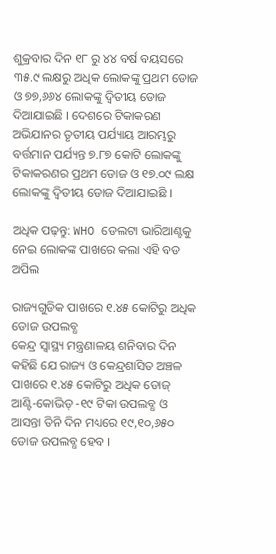ଶୁକ୍ରବାର ଦିନ ୧୮ ରୁ ୪୪ ବର୍ଷ ବୟସରେ ୩୫.୯ ଲକ୍ଷରୁ ଅଧିକ ଲୋକଙ୍କୁ ପ୍ରଥମ ଡୋଜ ଓ ୭୭,୬୬୪ ଲୋକଙ୍କୁ ଦ୍ୱିତୀୟ ଡୋଜ ଦିଆଯାଇଛି । ଦେଶରେ ଟିକାକରଣ ଅଭିଯାନର ତୃତୀୟ ପର୍ଯ୍ୟାୟ ଆରମ୍ଭରୁ ବର୍ତ୍ତମାନ ପର୍ଯ୍ୟନ୍ତ ୭.୮୭ କୋଟି ଲୋକଙ୍କୁ ଟିକାକରଣର ପ୍ରଥମ ଡୋଜ ଓ ୧୭.୦୯ ଲକ୍ଷ ଲୋକଙ୍କୁ ଦ୍ୱିତୀୟ ଡୋଜ ଦିଆଯାଇଛି ।

ଅଧିକ ପଢ଼ନ୍ତୁ: WHO ଡେଲଟା ଭାରିଆଣ୍ଟକୁ ନେଇ ଲୋକଙ୍କ ପାଖରେ କଲା ଏହି ବଡ ଅପିଲ

ରାଜ୍ୟଗୁଡିକ ପାଖରେ ୧.୪୫ କୋଟିରୁ ଅଧିକ ଡୋଜ ଉପଲବ୍ଧ
କେନ୍ଦ୍ର ସ୍ୱାସ୍ଥ୍ୟ ମନ୍ତ୍ରଣାଳୟ ଶନିବାର ଦିନ କହିଛି ଯେ ରାଜ୍ୟ ଓ କେନ୍ଦ୍ରଶାସିତ ଅଞ୍ଚଳ ପାଖରେ ୧.୪୫ କୋଟିରୁ ଅଧିକ ଡୋଜ୍ ଆଣ୍ଟି-କୋଭିଡ୍ -୧୯ ଟିକା ଉପଲବ୍ଧ ଓ ଆସନ୍ତା ତିନି ଦିନ ମଧ୍ୟରେ ୧୯,୧୦,୬୫୦ ଡୋଜ ଉପଲବ୍ଧ ହେବ ।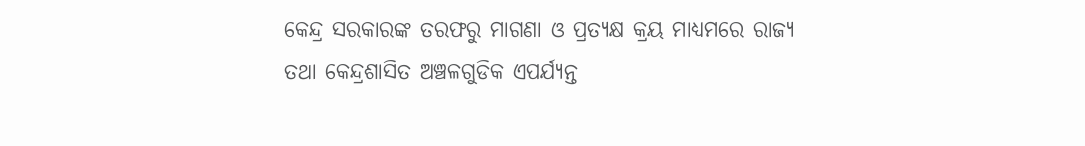କେନ୍ଦ୍ର ସରକାରଙ୍କ ତରଫରୁ ମାଗଣା ଓ ପ୍ରତ୍ୟକ୍ଷ କ୍ରୟ ମାଧ୍ୟମରେ ରାଜ୍ୟ ତଥା କେନ୍ଦ୍ରଶାସିତ ଅଞ୍ଚଳଗୁଡିକ ଏପର୍ଯ୍ୟନ୍ତ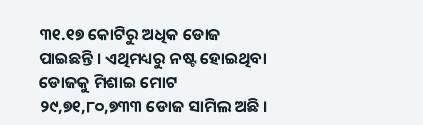୩୧.୧୭ କୋଟିରୁ ଅଧିକ ଡୋଜ ପାଇଛନ୍ତି । ଏଥିମଧ୍ୟରୁ ନଷ୍ଟ ହୋଇଥିବା ଡୋଜକୁ ମିଶାଇ ମୋଟ ୨୯,୭୧,୮୦,୭୩୩ ଡୋଜ ସାମିଲ ଅଛି ।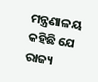ମନ୍ତ୍ରଣାଳୟ କହିଛି ଯେ ରାଜ୍ୟ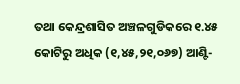ତଥା କେନ୍ଦ୍ରଶାସିତ ଅଞ୍ଚଳଗୁଡିକରେ ୧.୪୫ କୋଟିରୁ ଅଧିକ (୧,୪୫,୨୧,୦୬୭) ଆଣ୍ଟି-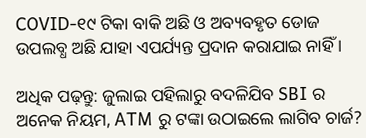COVID-୧୯ ଟିକା ବାକି ଅଛି ଓ ଅବ୍ୟବହୃତ ଡୋଜ ଉପଲବ୍ଧ ଅଛି ଯାହା ଏପର୍ଯ୍ୟନ୍ତ ପ୍ରଦାନ କରାଯାଇ ନାହିଁ ।

ଅଧିକ ପଢ଼ନ୍ତୁ: ଜୁଲାଇ ପହିଲାରୁ ବଦଳିଯିବ SBI ର ଅନେକ ନିୟମ, ATM ରୁ ଟଙ୍କା ଉଠାଇଲେ ଲାଗିବ ଚାର୍ଜ?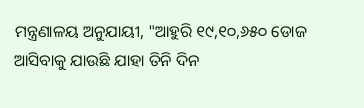ମନ୍ତ୍ରଣାଳୟ ଅନୁଯାୟୀ, "ଆହୁରି ୧୯,୧୦,୬୫୦ ଡୋଜ ଆସିବାକୁ ଯାଉଛି ଯାହା ତିନି ଦିନ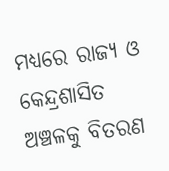ମଧ୍ୟରେ ରାଜ୍ୟ ଓ କେନ୍ଦ୍ରଶାସିତ ଅଞ୍ଚଳକୁ ବିତରଣ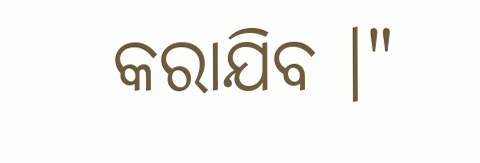କରାଯିବ ।"